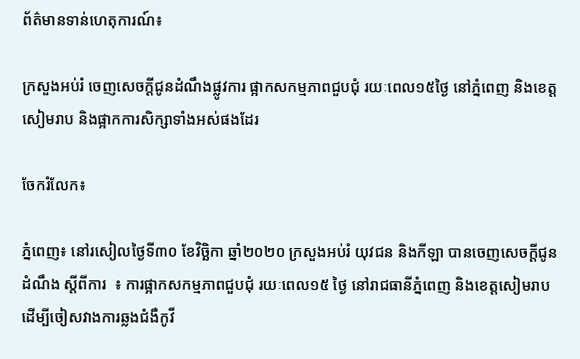ព័ត៌មានទាន់ហេតុការណ៍៖

ក្រសួងអប់រំ ចេញសេចក្ដីជូនដំណឹងផ្លូវការ ផ្អាកសកម្មភាពជួបជុំ រយៈពេល១៥ថ្ងៃ នៅភ្នំពេញ និងខេត្តសៀមរាប និងផ្អាកការសិក្សាទាំងអស់ផងដែរ

ចែករំលែក៖

ភ្នំពេញ៖ នៅរសៀលថ្ងៃទី៣០ ខែវិច្ឆិកា ឆ្នាំ២០២០ ក្រសួងអប់រំ យុវជន និងកីឡា បានចេញសេចក្តីជូនដំណឹង ស្តីពីការ  ៖ ការផ្អាកសកម្មភាពជួបជុំ រយៈពេល១៥ ថ្ងៃ នៅរាជធានីភ្នំពេញ និងខេត្តសៀមរាបដើម្បីចៀសវាងការឆ្លងជំងឺកូវី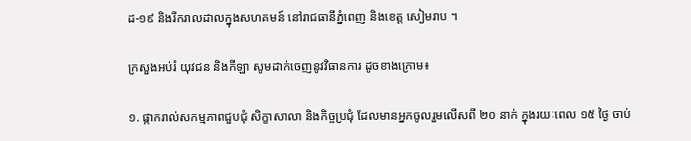ដ-១៩ និងរីករាលដាលក្នុងសហគមន៍ នៅរាជធានីភ្នំពេញ និងខេត្ត សៀមរាប ។

ក្រសួងអប់រំ យុវជន និងកីឡា សូមដាក់ចេញនូវវិធានការ ដូចខាងក្រោម៖

១. ផ្កាករាល់សកម្មភាពជួបជុំ សិក្ខាសាលា និងកិច្ចប្រជុំ ដែលមានអ្នកចូលរួមលើសពី ២០ នាក់ ក្នុងរយៈពេល ១៥ ថ្ងៃ ចាប់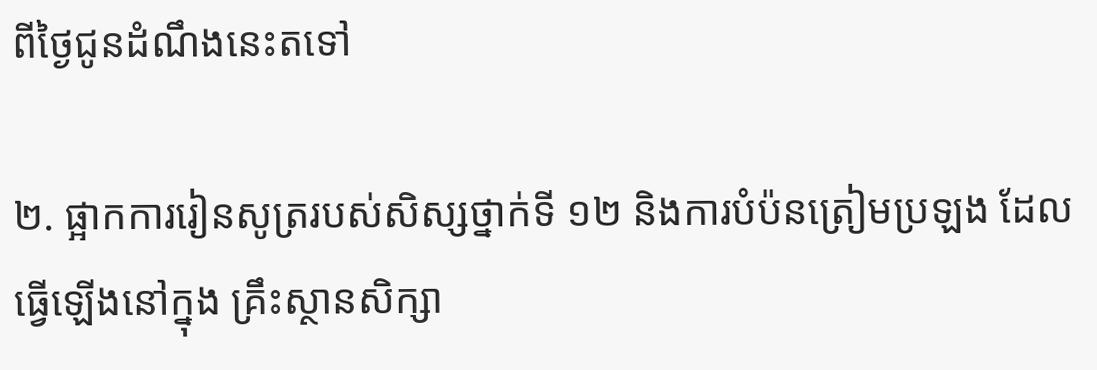ពីថ្ងៃជូនដំណឹងនេះតទៅ

២. ផ្អាកការរៀនសូត្ររបស់សិស្សថ្នាក់ទី ១២ និងការបំប៉នត្រៀមប្រឡង ដែលធ្វើឡើងនៅក្នុង គ្រឹះស្ថានសិក្សា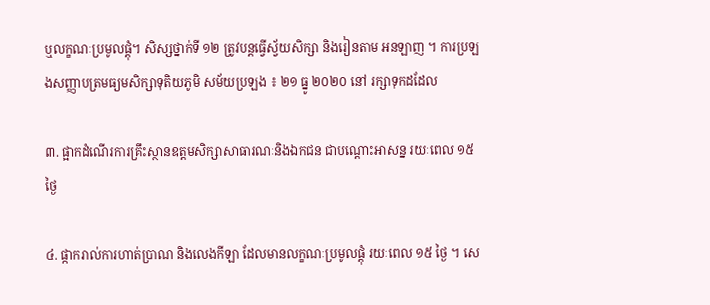ឬលក្ខណៈប្រមូលផ្ដុំ។ សិស្សថ្នាក់ទី ១២ ត្រូវបន្តធ្វើស្វ័យសិក្សា និងរៀនតាម អនឡាញ ។ ការប្រឡងសញ្ញាបត្រមធ្យមសិក្សាទុតិយភូមិ សម័យប្រឡង ៖ ២១ ធ្នូ ២០២០ នៅ រក្សាទុកដដែល

៣. ផ្អាកដំណើរការគ្រឹះស្ថានឧត្តមសិក្សាសាធារណៈនិងឯកជន ជាបណ្តោះអាសន្ន រយៈពេល ១៥ ថ្ងៃ

៤. ផ្កាករាល់ការហាត់ប្រាណ និងលេងកីឡា ដែលមានលក្ខណៈប្រមូលផ្ដុំ រយៈពេល ១៥ ថ្ងៃ ។ សេ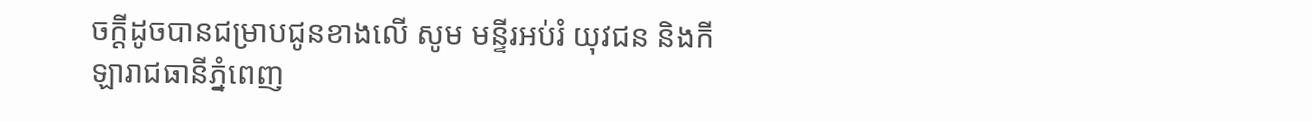ចក្តីដូចបានជម្រាបជូនខាងលើ សូម មន្ទីរអប់រំ យុវជន និងកីឡារាជធានីភ្នំពេញ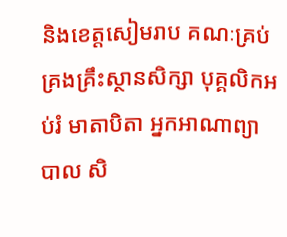និងខេត្តសៀមរាប គណៈគ្រប់គ្រងគ្រឹះស្ថានសិក្សា បុគ្គលិកអប់រំ មាតាបិតា អ្នកអាណាព្យាបាល សិ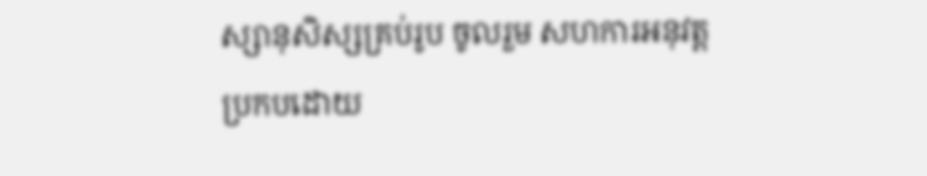ស្សានុសិស្សគ្រប់រូប ចូលរួម សហការអនុវត្តប្រកបដោយ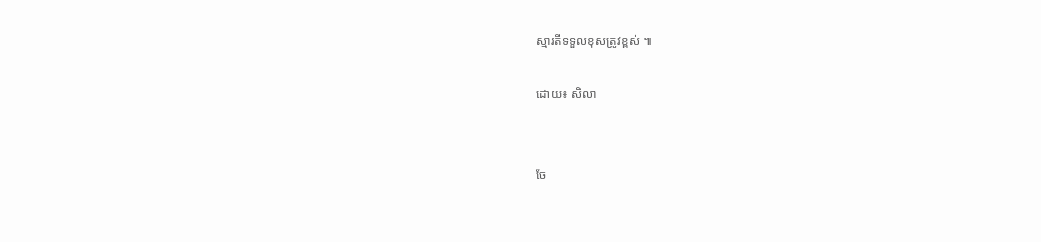ស្មារតីទទួលខុសត្រូវខ្ពស់ ៕

ដោយ៖ សិលា


ចែ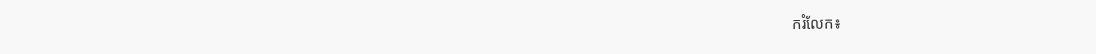ករំលែក៖